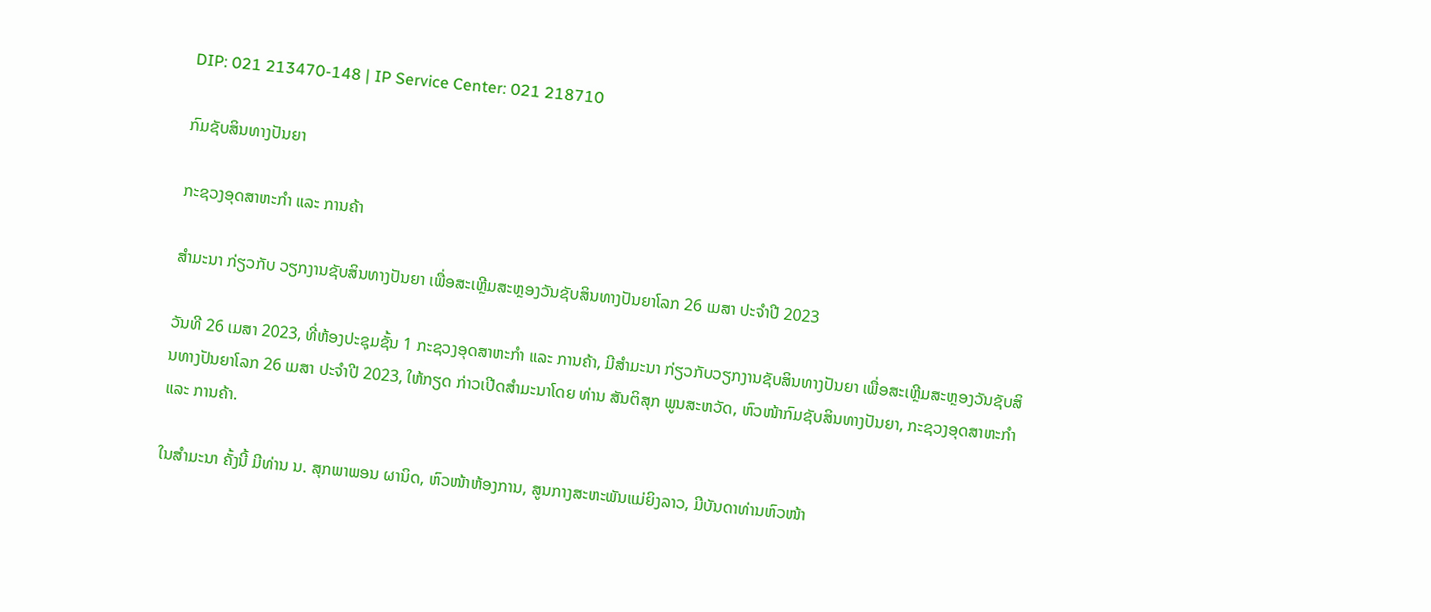DIP: 021 213470-148 | IP Service Center: 021 218710

ກົມຊັບສິນທາງປັນຍາ

ກະຊວງອຸດສາຫະກຳ ແລະ ການຄ້າ

ສໍາມະນາ ກ່ຽວກັບ ວຽກງານຊັບສິນທາງປັນຍາ ເພື່ອສະເຫຼີມສະຫຼອງວັນຊັບສິນທາງປັນຍາໂລກ 26 ເມສາ ປະຈໍາປີ 2023

ວັນທີ 26 ເມສາ 2023, ທີ່ຫ້ອງປະຊຸມຊັ້ນ 1 ກະຊວງອຸດສາຫະກຳ ແລະ ການຄ້າ, ມີສໍາມະນາ ກ່ຽວກັບວຽກງານຊັບສິນທາງປັນຍາ ເພື່ອສະເຫຼີມສະຫຼອງວັນຊັບສິນທາງປັນຍາໂລກ 26 ເມສາ ປະຈໍາປີ 2023, ໃຫ້ກຽດ ກ່າວເປີດສໍາມະນາໂດຍ ທ່ານ ສັນຕິສຸກ ພູນສະຫວັດ, ຫົວໜ້າກົມຊັບສິນທາງປັນຍາ, ກະຊວງອຸດສາຫະກໍາ ແລະ ການຄ້າ.

ໃນສໍາມະນາ ຄັ້ງນີ້ ມີທ່ານ ນ. ສຸກພາພອນ ຜານິດ, ຫົວໜ້າຫ້ອງການ, ສູນກາງສະຫະພັນແມ່ຍິງລາວ, ມີບັນດາທ່ານຫົວໜ້າ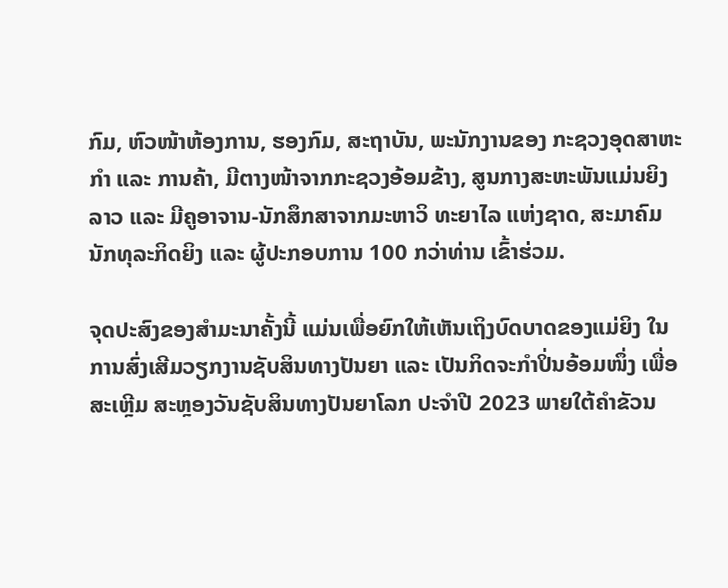ກົມ, ຫົວໜ້າຫ້ອງການ, ຮອງກົມ, ສະຖາບັນ, ພະນັກງານຂອງ ກະຊວງອຸດສາຫະກໍາ ແລະ ການຄ້າ, ມີຕາງໜ້າຈາກກະຊວງອ້ອມຂ້າງ, ສູນກາງສະຫະພັນແມ່ນຍິງລາວ ແລະ ມີຄູອາຈານ-ນັກສຶກສາຈາກມະຫາວິ ທະຍາໄລ ແຫ່ງຊາດ, ສະມາຄົມນັກທຸລະກິດຍິງ ແລະ ຜູ້ປະກອບການ 100 ກວ່າທ່ານ ເຂົ້າຮ່ວມ.

ຈຸດປະສົງຂອງສໍາມະນາຄັ້ງນີ້ ແມ່ນເພື່ອຍົກໃຫ້ເຫັນເຖິງບົດບາດຂອງແມ່ຍິງ ໃນການສົ່ງເສີມວຽກງານຊັບສິນທາງປັນຍາ ແລະ ເປັນກິດຈະກໍາປິ່ນອ້ອມໜຶ່ງ ເພື່ອສະເຫຼີມ ສະຫຼອງວັນຊັບສິນທາງປັນຍາໂລກ ປະຈໍາປີ 2023 ພາຍໃຕ້ຄໍາຂັວນ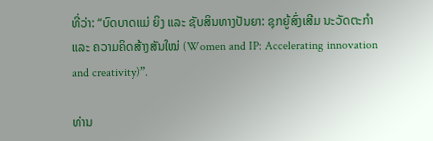ທີ່ວ່າ: “ບົດບາດແມ່ ຍິງ ແລະ ຊັບສິນທາງປັນຍາ: ຊຸກຍູ້ສົ່ງເສີມ ນະວັດຕະກຳ ແລະ ຄວາມຄິດສ້າງສັນໃໝ່ (Women and IP: Accelerating innovation and creativity)”.

ທ່ານ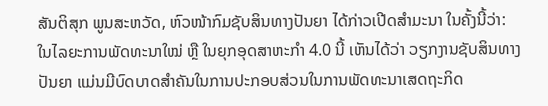ສັນຕິສຸກ ພູນສະຫວັດ, ຫົວໜ້າກົມຊັບສິນທາງປັນຍາ ໄດ້ກ່າວເປີດສໍາມະນາ ໃນຄັ້ງນີ້ວ່າ: ໃນໄລຍະການພັດທະນາໃໝ່ ຫຼື ໃນຍຸກອຸດສາຫະກໍາ 4.0 ນີ້ ເຫັນໄດ້ວ່າ ວຽກງານຊັບສິນທາງປັນຍາ ແມ່ນມີບົດບາດສໍາຄັນໃນການປະກອບສ່ວນໃນການພັດທະນາເສດຖະກິດ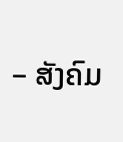– ສັງຄົມ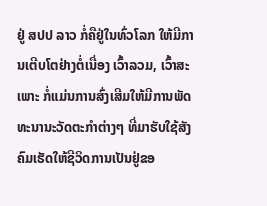ຢູ່ ສປປ ລາວ ກໍ່ຄືຢູ່ໃນທົ່ວໂລກ ໃຫ້ມີການເຕີບໂຕຢ່າງຕໍ່ເນື່ອງ ເວົ້າລວມ, ເວົ້າສະເພາະ ກໍ່ແມ່ນການສົ່ງເສີມໃຫ້ມີການພັດທະນານະວັດຕະກຳຕ່າງໆ ທີ່ມາຮັບໃຊ້ສັງຄົມເຮັດໃຫ້ຊີວິດການເປັນຢູ່ຂອ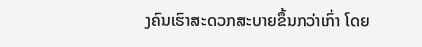ງຄົນເຮົາສະດວກສະບາຍຂຶ້ນກວ່າເກົ່າ ໂດຍ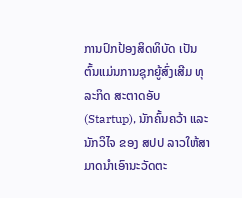ການປົກປ້ອງສິດທິບັດ ເປັນຕົ້ນແມ່ນການຊຸກຍູ້ສົ່ງເສີມ ທຸລະກິດ ສະຕາດອັບ (Startup), ນັກຄົ້ນຄວ້າ ແລະ ນັກວິໄຈ ຂອງ ສປປ ລາວໃຫ້ສາມາດນໍາເອົານະວັດຕະ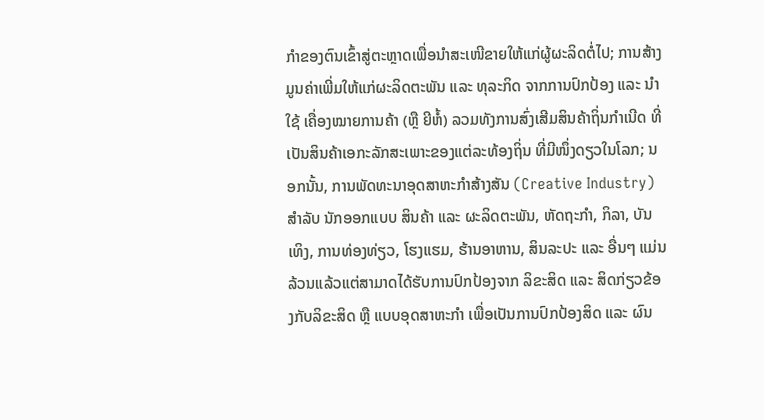ກໍາຂອງຕົນເຂົ້າສູ່ຕະຫຼາດເພື່ອນຳສະເໜີຂາຍໃຫ້ແກ່ຜູ້ຜະລິດຕໍ່ໄປ; ການສ້າງມູນຄ່າເພີ່ມໃຫ້ແກ່ຜະລິດຕະພັນ ແລະ ທຸລະກິດ ຈາກການປົກປ້ອງ ແລະ ນຳໃຊ້ ເຄື່ອງໝາຍການຄ້າ (ຫຼື ຍີຫໍ້) ລວມທັງການສົ່ງເສີມສິນຄ້າຖິ່ນກຳເນີດ ທີ່ເປັນສິນຄ້າເອກະລັກສະເພາະຂອງແຕ່ລະທ້ອງຖິ່ນ ທີ່ມີໜຶ່ງດຽວໃນໂລກ; ນອກນັ້ນ, ການພັດທະນາອຸດສາຫະກຳສ້າງສັນ (Creative Industry) ສໍາລັບ ນັກອອກແບບ ສິນຄ້າ ແລະ ຜະລິດຕະພັນ, ຫັດຖະກໍາ, ກິລາ, ບັນເທິງ, ການທ່ອງທ່ຽວ, ໂຮງແຮມ, ຮ້ານອາຫານ, ສິນລະປະ ແລະ ອື່ນໆ ແມ່ນລ້ວນແລ້ວແຕ່ສາມາດໄດ້ຮັບການປົກປ້ອງຈາກ ລິຂະສິດ ແລະ ສິດກ່ຽວຂ້ອງກັບລິຂະສິດ ຫຼື ແບບອຸດສາຫະກຳ ເພື່ອເປັນການປົກປ້ອງສິດ ແລະ ຜົນ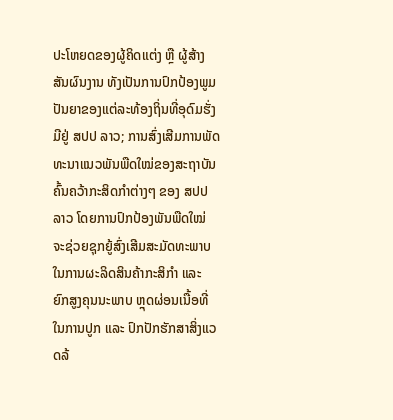ປະໂຫຍດຂອງຜູ້ຄິດແຕ່ງ ຫຼື ຜູ້ສ້າງສັນຜົນງານ ທັງເປັນການປົກປ້ອງພູມປັນຍາຂອງແຕ່ລະທ້ອງຖິ່ນທີ່ອຸດົມຮັ່ງມີຢູ່ ສປປ ລາວ; ການສົ່ງເສີມການພັດທະນາແນວພັນພືດໃໝ່ຂອງສະຖາບັນຄົ້ນຄວ້າກະສິດກຳຕ່າງໆ ຂອງ ສປປ ລາວ ໂດຍການປົກປ້ອງພັນພືດໃໝ່ ຈະຊ່ວຍຊຸກຍູ້ສົ່ງເສີມສະມັດທະພາບໃນການຜະລິດສິນຄ້າກະສິກຳ ແລະ ຍົກສູງຄຸນນະພາບ ຫຼຸດຜ່ອນເນື້ອທີ່ໃນການປູກ ແລະ ປົກປັກຮັກສາສິ່ງແວດລ້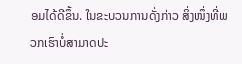ອມໄດ້ດີຂຶ້ນ. ໃນຂະບວນການດັ່ງກ່າວ ສິ່ງໜຶ່ງທີ່ພວກເຮົາບໍ່ສາມາດປະ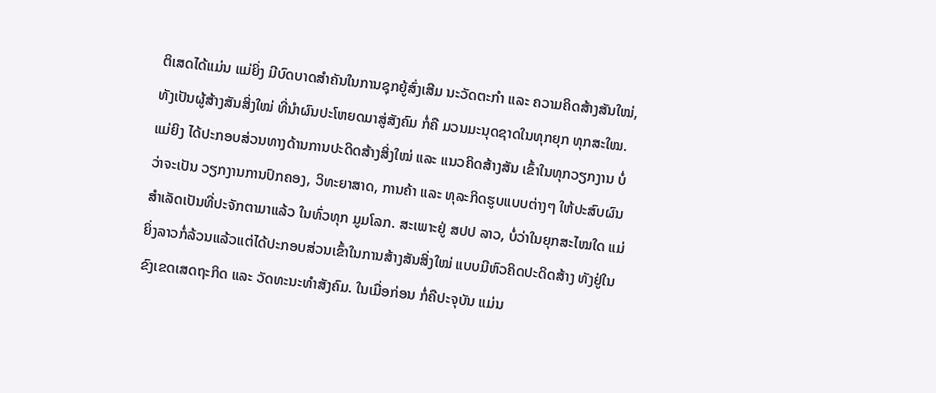ຕິເສດໄດ້ແມ່ນ ແມ່ຍິ່ງ ມີບົດບາດສໍາຄັນໃນການຊຸກຍູ້ສົ່ງເສີມ ນະວັດຕະກຳ ແລະ ຄວາມຄິດສ້າງສັນໃໝ່, ທັງເປັນຜູ້ສ້າງສັນສິ່ງໃໝ່ ທີ່ນໍາຜົນປະໂຫຍດມາສູ່ສັງຄົມ ກໍ່ຄື ມວນມະນຸດຊາດໃນທຸກຍຸກ ທຸກສະໃໝ. ແມ່ຍິງ ໄດ້ປະກອບສ່ວນທາງດ້ານການປະດິດສ້າງສິ່ງໃໝ່ ແລະ ແນວຄິດສ້າງສັນ ເຂົ້າໃນທຸກວຽກງານ ບໍ່ວ່າຈະເປັນ ວຽກງານການປົກຄອງ, ວິທະຍາສາດ, ການຄ້າ ແລະ ທຸລະກິດຮູບແບບຕ່າງໆ ໃຫ້ປະສົບຜົນສໍາເລັດເປັນທີ່ປະຈັກຕາມາແລ້ວ ໃນທົ່ວທຸກ ມູມໂລກ. ສະເພາະຢູ່ ສປປ ລາວ, ບໍ່ວ່າໃນຍຸກສະໄໝໃດ ແມ່ຍິ່ງລາວກໍ່ລ້ວນແລ້ວແຕ່ໄດ້ປະກອບສ່ວນເຂົ້າໃນການສ້າງສັນສິ່ງໃໝ່ ແບບມີຫົວຄິດປະດິດສ້າງ ທັງຢູ່ໃນຂົງເຂດເສດຖະກິດ ແລະ ວັດທະນະທໍາສັງຄົມ. ໃນເມື່ອກ່ອນ ກໍ່ຄືປະຈຸບັນ ແມ່ນ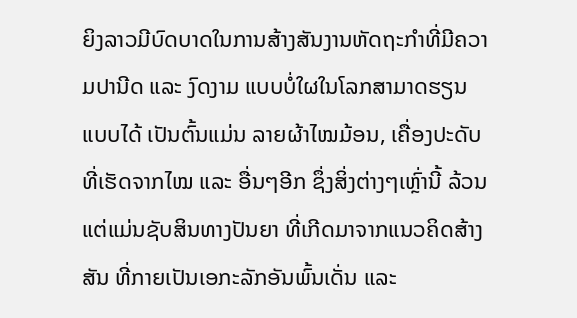ຍິງລາວມີບົດບາດໃນການສ້າງສັນງານຫັດຖະກໍາທີ່ມີຄວາມປານີດ ແລະ ງົດງາມ ແບບບໍ່ໃຜໃນໂລກສາມາດຮຽນແບບໄດ້ ເປັນຕົ້ນແມ່ນ ລາຍຜ້າໄໝມ້ອນ, ເຄື່ອງປະດັບທີ່ເຮັດຈາກໄໝ ແລະ ອື່ນໆອີກ ຊຶ່ງສິ່ງຕ່າງໆເຫຼົ່ານີ້ ລ້ວນແຕ່ແມ່ນຊັບສິນທາງປັນຍາ ທີ່ເກີດມາຈາກແນວຄິດສ້າງສັນ ທີ່ກາຍເປັນເອກະລັກອັນພົ້ນເດັ່ນ ແລະ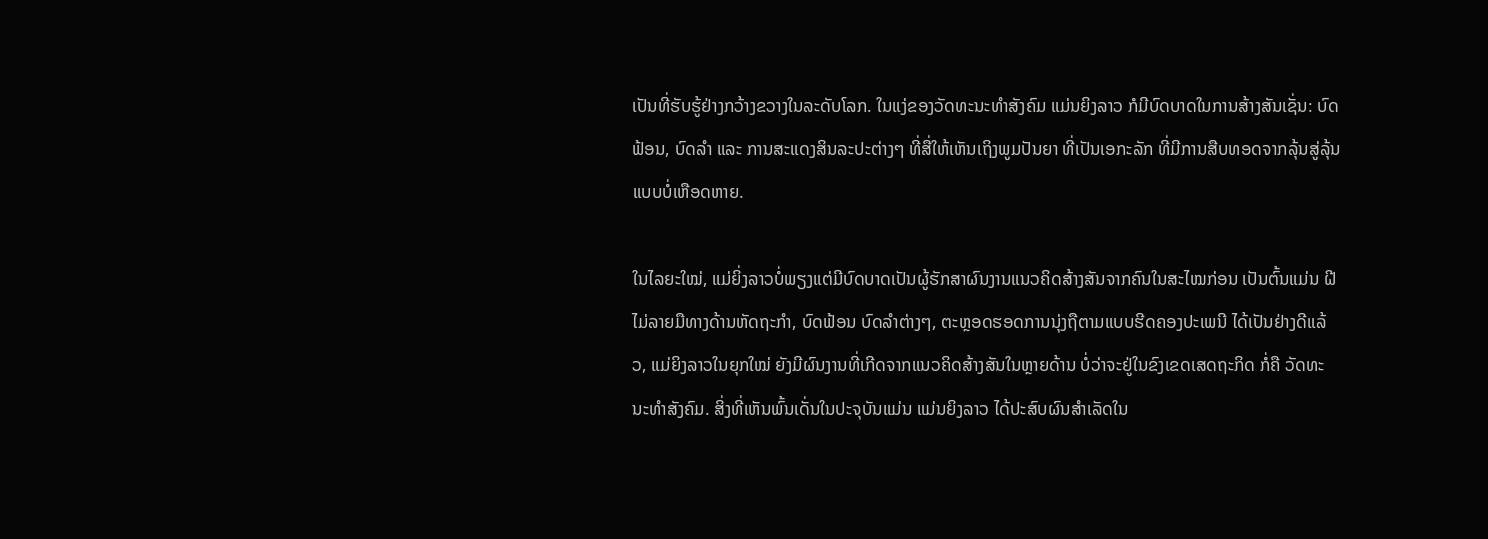ເປັນທີ່ຮັບຮູ້ຢ່າງກວ້າງຂວາງໃນລະດັບໂລກ. ໃນແງ່ຂອງວັດທະນະທໍາສັງຄົມ ແມ່ນຍິງລາວ ກໍມີບົດບາດໃນການສ້າງສັນເຊັ່ນ: ບົດຟ້ອນ, ບົດລໍາ ແລະ ການສະແດງສິນລະປະຕ່າງໆ ທີ່ສື່ໃຫ້ເຫັນເຖິງພູມປັນຍາ ທີ່ເປັນເອກະລັກ ທີ່ມີການສືບທອດຈາກລຸ້ນສູ່ລຸ້ນ ແບບບໍ່ເຫືອດຫາຍ.

ໃນໄລຍະໃໝ່, ແມ່ຍິ່ງລາວບໍ່ພຽງແຕ່ມີບົດບາດເປັນຜູ້ຮັກສາຜົນງານແນວຄິດສ້າງສັນຈາກຄົນໃນສະໄໝກ່ອນ ເປັນຕົ້ນແມ່ນ ຝີໄມ່ລາຍມືທາງດ້ານຫັດຖະກໍາ, ບົດຟ້ອນ ບົດລໍາຕ່າງໆ, ຕະຫຼອດຮອດການນຸ່ງຖືຕາມແບບຮີດຄອງປະເພນີ ໄດ້ເປັນຢ່າງດີແລ້ວ, ແມ່ຍິງລາວໃນຍຸກໃໝ່ ຍັງມີຜົນງານທີ່ເກີດຈາກແນວຄິດສ້າງສັນໃນຫຼາຍດ້ານ ບໍ່ວ່າຈະຢູ່ໃນຂົງເຂດເສດຖະກິດ ກໍ່ຄື ວັດທະນະທໍາສັງຄົມ. ສິ່ງທີ່ເຫັນພົ້ນເດັ່ນໃນປະຈຸບັນແມ່ນ ແມ່ນຍິງລາວ ໄດ້ປະສົບຜົນສໍາເລັດໃນ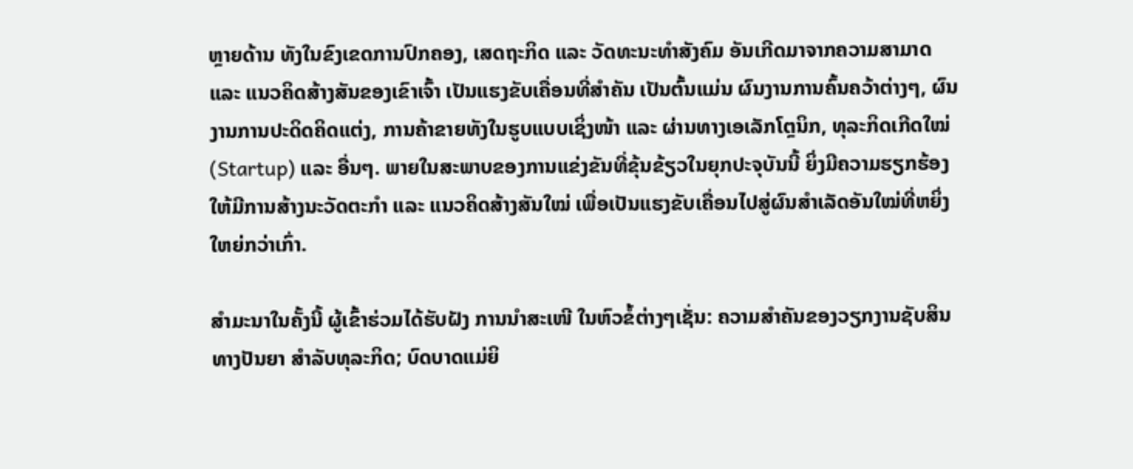ຫຼາຍດ້ານ ທັງໃນຂົງເຂດການປົກຄອງ, ເສດຖະກິດ ແລະ ວັດທະນະທໍາສັງຄົມ ອັນເກີດມາຈາກຄວາມສາມາດ ແລະ ແນວຄິດສ້າງສັນຂອງເຂົາເຈົ້າ ເປັນແຮງຂັບເຄື່ອນທີ່ສໍາຄັນ ເປັນຕົ້ນແມ່ນ ຜົນງານການຄົ້ນຄວ້າຕ່າງໆ, ຜົນງານການປະດິດຄິດແຕ່ງ, ການຄ້າຂາຍທັງໃນຮູບແບບເຊິ່ງໜ້າ ແລະ ຜ່ານທາງເອເລັກໂຕຼນິກ, ທຸລະກິດເກີດໃໝ່ (Startup) ແລະ ອື່ນໆ. ພາຍໃນສະພາບຂອງການແຂ່ງຂັນທີ່ຂຸ້ນຂ້ຽວໃນຍຸກປະຈຸບັນນີ້ ຍິ່ງມີຄວາມຮຽກຮ້ອງໃຫ້ມີການສ້າງນະວັດຕະກໍາ ແລະ ແນວຄິດສ້າງສັນໃໝ່ ເພື່ອເປັນແຮງຂັບເຄື່ອນໄປສູ່ຜົນສໍາເລັດອັນໃໝ່ທີ່ຫຍິ່ງໃຫຍ່ກວ່າເກົ່າ.

ສໍາມະນາໃນຄັ້ງນີ້ ຜູ້ເຂົ້າຮ່ວມໄດ້ຮັບຝັງ ການນໍາສະເໜີ ໃນຫົວຂໍ້ຕ່າງໆເຊັ່ນ: ຄວາມສໍາຄັນຂອງວຽກງານຊັບສິນທາງປັນຍາ ສໍາລັບທຸລະກິດ; ບົດບາດແມ່ຍິ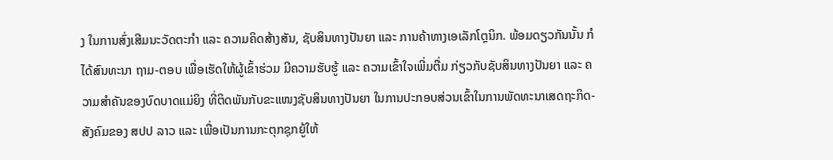ງ ໃນການສົ່ງເສີມນະວັດຕະກຳ ແລະ ຄວາມຄິດສ້າງສັນ, ຊັບສິນທາງປັນຍາ ແລະ ການຄ້າທາງເອເລັກໂຕຼນິກ. ພ້ອມດຽວກັນນັ້ນ ກໍໄດ້ສົນທະນາ ຖາມ-ຕອບ ເພື່ອເຮັດໃຫ້ຜູ້ເຂົ້າຮ່ວມ ມີຄວາມຮັບຮູ້ ແລະ ຄວາມເຂົ້າໃຈເພີ່ມຕື່ມ ກ່ຽວກັບຊັບສິນທາງປັນຍາ ແລະ ຄວາມສໍາຄັນຂອງບົດບາດແມ່ຍິງ ທີ່ຕິດພັນກັບຂະແໜງຊັບສິນທາງປັນຍາ ໃນການປະກອບສ່ວນເຂົ້າໃນການພັດທະນາເສດຖະກິດ-ສັງຄົມຂອງ ສປປ ລາວ ແລະ ເພື່ອເປັນການກະຕຸກຊຸກຍູ້ໃຫ້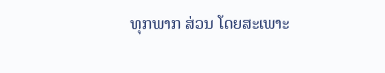ທຸກພາກ ສ່ວນ ໂດຍສະເພາະ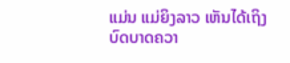ແມ່ນ ແມ່ຍິງລາວ ເຫັນໄດ້ເຖິງບົດບາດຄວາ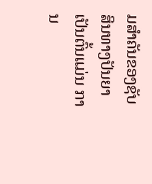ມສໍາຄັນຂອງຊັບສິນທາງປັນຍາ ເປັນຕົ້ນແມ່ນ ການ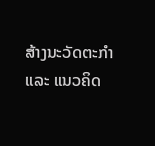ສ້າງນະວັດຕະກໍາ ແລະ ແນວຄິດ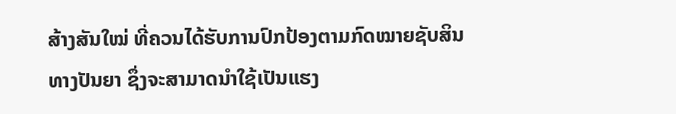ສ້າງສັນໃໝ່ ທີ່ຄວນໄດ້ຮັບການປົກປ້ອງຕາມກົດໝາຍຊັບສິນທາງປັນຍາ ຊຶ່ງຈະສາມາດນໍາໃຊ້ເປັນແຮງ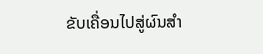ຂັບເຄື່ອນໄປສູ່ຜົນສໍາ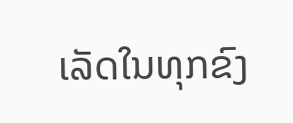ເລັດໃນທຸກຂົງ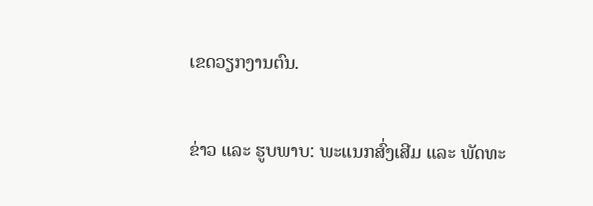ເຂດວຽກງານຕົນ.

ຂ່າວ ແລະ ຮູບພາບ: ພະແນກສົ່ງເສີມ ແລະ ພັດທະ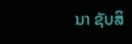ນາ ຊັບສິ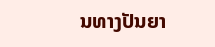ນທາງປັນຍາ